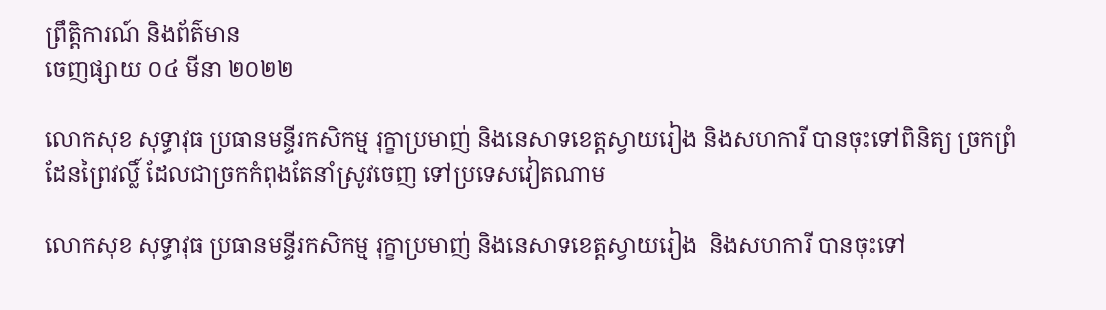ព្រឹត្តិការណ៍ និងព័ត៌មាន
ចេញផ្សាយ ០៤ មីនា ២០២២

លោកសុខ សុទ្ធាវុធ ប្រធានមន្ទីរកសិកម្ម រុក្ខាប្រមាញ់ និងនេសាទខេត្តស្វាយរៀង និងសហការី បានចុះទៅពិនិត្យ ច្រកព្រំដែនព្រៃវល្លិ៍ ដែលជាច្រកកំពុងតែនាំស្រូវចេញ ទៅប្រទេសវៀតណាម

លោកសុខ សុទ្ធាវុធ ប្រធានមន្ទីរកសិកម្ម រុក្ខាប្រមាញ់ និងនេសាទខេត្តស្វាយរៀង  និងសហការី បានចុះទៅ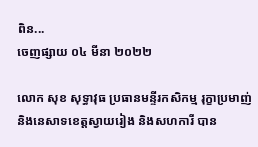ពិន...
ចេញផ្សាយ ០៤ មីនា ២០២២

លោក សុខ សុទ្ធាវុធ ប្រធានមន្ទីរកសិកម្ម រុក្ខាប្រមាញ់ និងនេសាទខេត្តស្វាយរៀង និងសហការី បាន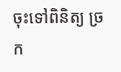ចុះទៅពិនិត្យ ច្រក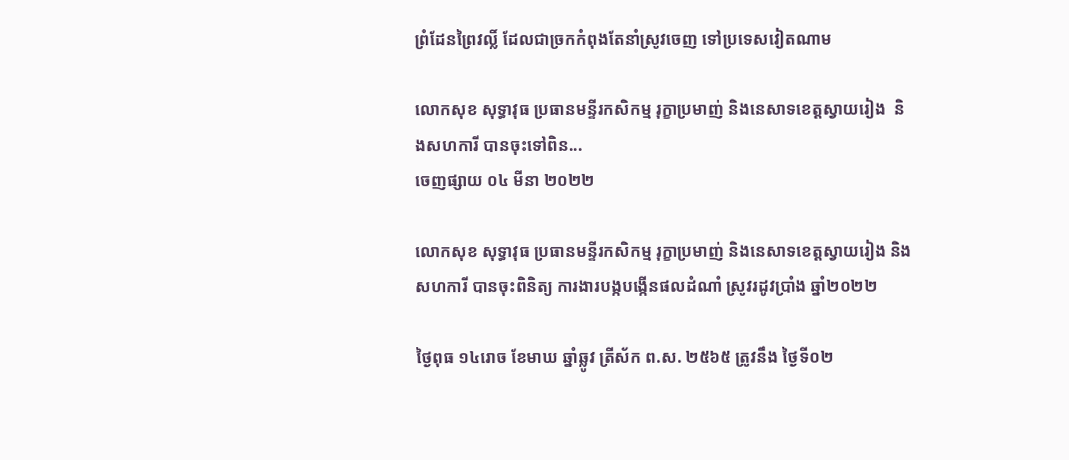ព្រំដែនព្រៃវល្លិ៍ ដែលជាច្រកកំពុងតែនាំស្រូវចេញ ទៅប្រទេសវៀតណាម

លោកសុខ សុទ្ធាវុធ ប្រធានមន្ទីរកសិកម្ម រុក្ខាប្រមាញ់ និងនេសាទខេត្តស្វាយរៀង  និងសហការី បានចុះទៅពិន...
ចេញផ្សាយ ០៤ មីនា ២០២២

លោកសុខ សុទ្ធាវុធ ប្រធានមន្ទីរកសិកម្ម រុក្ខាប្រមាញ់ និងនេសាទខេត្តស្វាយរៀង និងសហការី បានចុះពិនិត្យ ការងារបង្កបង្កើនផលដំណាំ ស្រូវរដូវប្រាំង ឆ្នាំ២០២២

ថ្ងៃពុធ ១៤រោច ខែមាឃ ឆ្នាំឆ្លូវ ត្រីស័ក ព.ស. ២៥៦៥ ត្រូវនឹង ថ្ងៃទី០២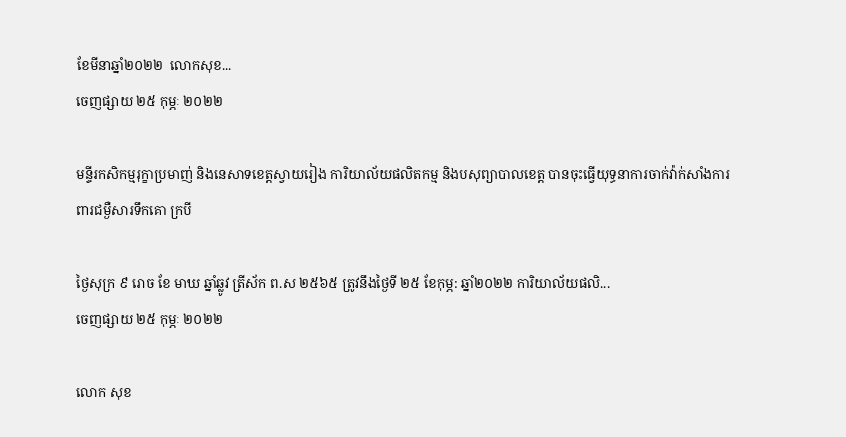ខែមីនាឆ្នាំ២០២២  លោកសុខ...
ចេញផ្សាយ ២៥ កុម្ភៈ ២០២២

មន្ទីរកសិកម្មរុក្ខាប្រមាញ់ និងនេសាទខេត្តស្វាយរៀង ការិយាល័យផលិតកម្ម និងបសុព្យាបាលខេត្ត បានចុះធ្វើយុទ្ធនាការចាក់វ៉ាក់សាំងការពារជម្ងឺសារទឹកគោ ក្របី

ថ្ងៃសុក្រ ៩ រោច ខែ មាឃ ឆ្នាំឆ្លូវ ត្រីស័ក ព.ស ២៥៦៥ ត្រូវនឹងថ្ងៃទី ២៥ ខែកុម្ភ: ឆ្នាំ២០២២ ការិយាល័យផលិ...
ចេញផ្សាយ ២៥ កុម្ភៈ ២០២២

លោក សុខ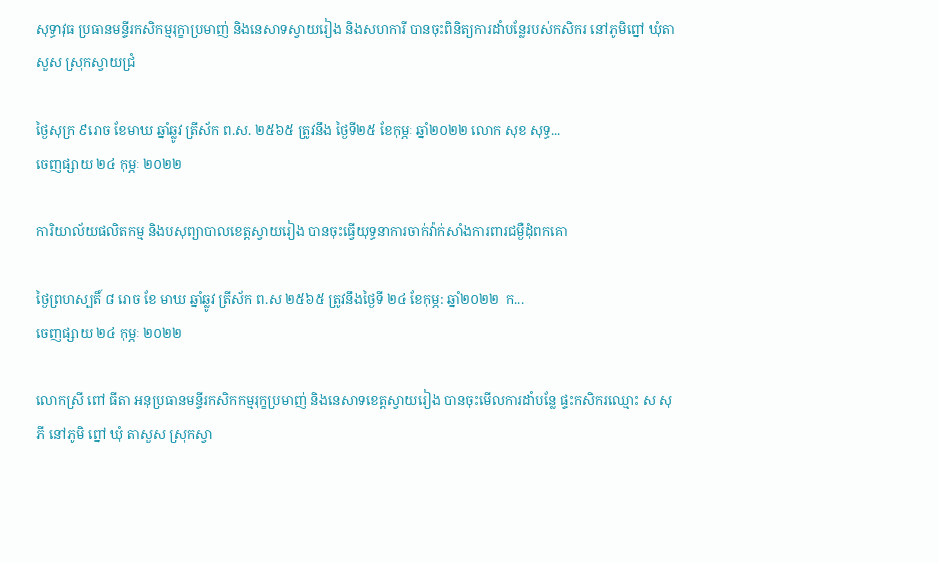សុទ្ធាវុធ ប្រធានមន្ទីរកសិកម្មរុក្ខាប្រមាញ់ និងនេសាទស្វាយរៀង និងសហការី បានចុះពិនិត្យការដាំបន្លែរបស់កសិករ នៅភូមិព្នៅ ឃុំតាសួស ស្រុកស្វាយជ្រំ

ថ្ងៃសុក្រ ៩រោច ខែមាឃ ឆ្នាំឆ្លូវ ត្រីស័ក ព.ស. ២៥៦៥ ត្រូវនឹង ថ្ងៃទី២៥ ខែកុម្ភៈ ឆ្នាំ២០២២ លោក សុខ សុទ្ធ...
ចេញផ្សាយ ២៤ កុម្ភៈ ២០២២

ការិយាល័យផលិតកម្ម និងបសុព្យាបាលខេត្តស្វាយរៀង បានចុះធ្វើយុទ្ធនាការចាក់វ៉ាក់សាំងការពារជម្ងឺដុំពកគោ

ថ្ងៃព្រហស្បតិ៍ ៨ រោច ខែ មាឃ ឆ្នាំឆ្លូវ ត្រីស័ក ព.ស ២៥៦៥ ត្រូវនឹងថ្ងៃទី ២៤ ខែកុម្ភ: ឆ្នាំ២០២២  ក...
ចេញផ្សាយ ២៤ កុម្ភៈ ២០២២

លោកស្រី ពៅ ធីតា អនុប្រធានមន្ទីរកសិកកម្មរុក្ខប្រមាញ់ និងនេសាទខេត្តស្វាយរៀង បានចុះមើលការដាំបន្លែ ផ្ទះកសិករឈ្មោះ ស សុភី នៅភូមិ ព្នៅ ឃុំ តាសួស ស្រុកស្វា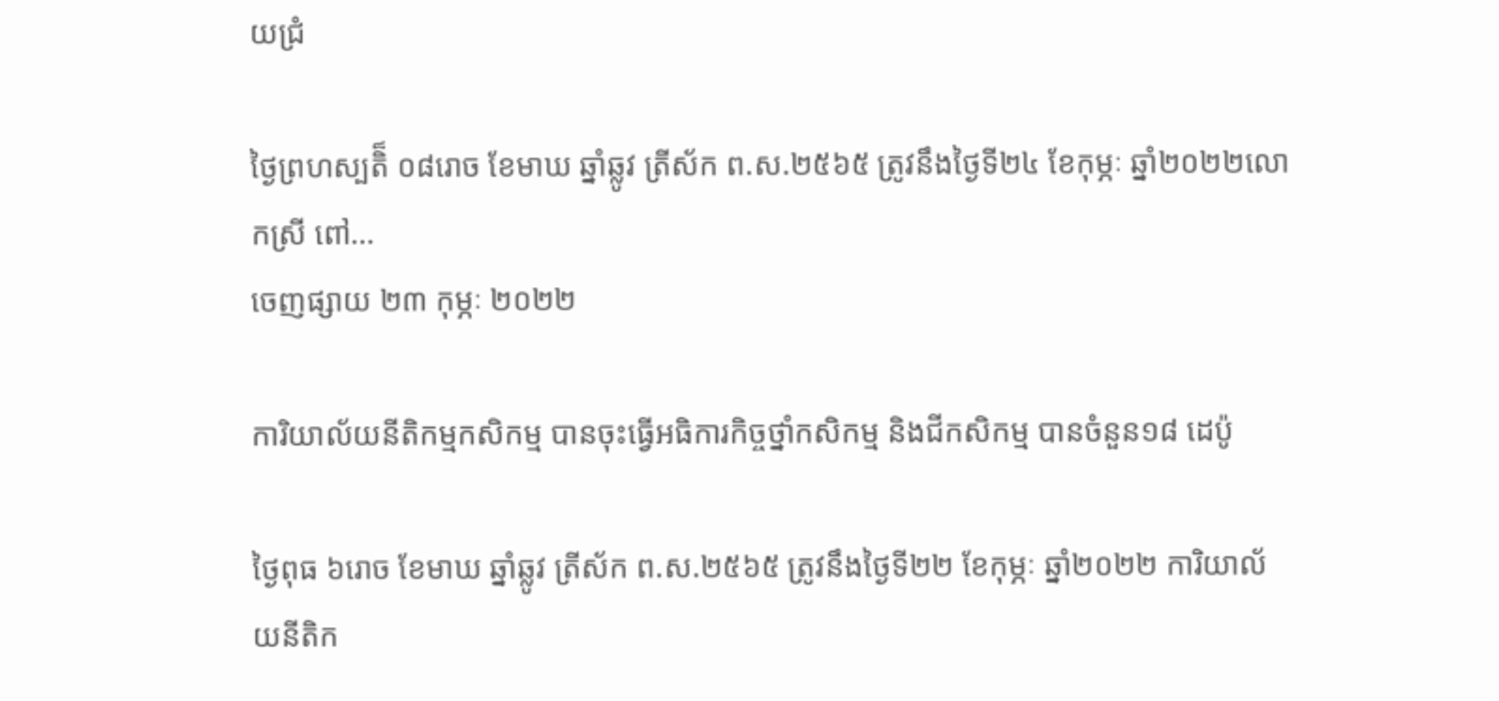យជ្រំ

ថ្ងៃព្រហស្បតិ៏ ០៨រោច ខែមាឃ ឆ្នាំឆ្លូវ ត្រីស័ក ព.ស.២៥៦៥ ត្រូវនឹងថ្ងៃទី២៤ ខែកុម្ភៈ ឆ្នាំ២០២២លោកស្រី ពៅ...
ចេញផ្សាយ ២៣ កុម្ភៈ ២០២២

ការិយាល័យនីតិកម្មកសិកម្ម បានចុះធ្វើអធិការកិច្ចថ្នាំកសិកម្ម និងជីកសិកម្ម បានចំនួន១៨ ដេប៉ូ

ថ្ងៃពុធ ៦រោច ខែមាឃ ឆ្នាំឆ្លូវ ត្រីស័ក ព.ស.២៥៦៥ ត្រូវនឹងថ្ងៃទី២២ ខែកុម្ភៈ ឆ្នាំ២០២២ ការិយាល័យនីតិក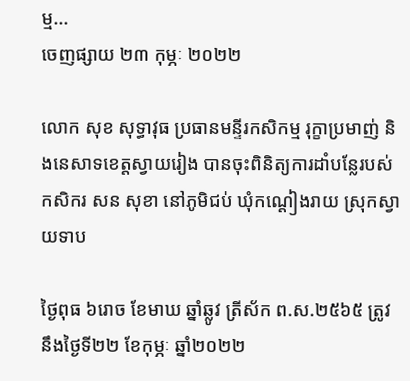ម្ម...
ចេញផ្សាយ ២៣ កុម្ភៈ ២០២២

លោក សុខ សុទ្ធាវុធ ប្រធានមន្ទីរកសិកម្ម រុក្ខាប្រមាញ់ និងនេសាទខេត្តស្វាយរៀង បានចុះពិនិត្យការដាំបន្លែរបស់កសិករ សន សុខា នៅភូមិជប់ ឃុំកណ្តៀងរាយ ស្រុកស្វាយទាប

ថ្ងៃពុធ ៦រោច ខែមាឃ ឆ្នាំឆ្លូវ ត្រីស័ក ព.ស.២៥៦៥ ត្រូវនឹងថ្ងៃទី២២ ខែកុម្ភៈ ឆ្នាំ២០២២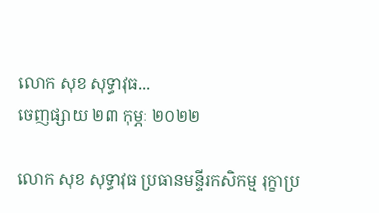លោក សុខ សុទ្ធាវុធ...
ចេញផ្សាយ ២៣ កុម្ភៈ ២០២២

លោក សុខ សុទ្ធាវុធ ប្រធានមន្ទីរកសិកម្ម រុក្ខាប្រ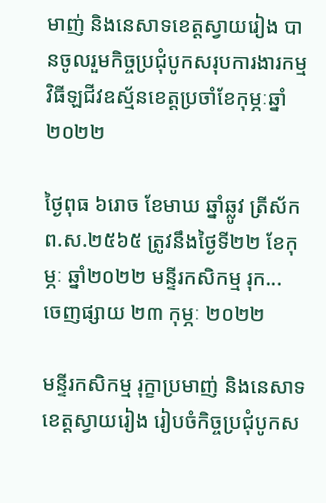មាញ់ និងនេសាទខេត្តស្វាយរៀង បានចូលរួមកិច្ចប្រជុំបូកសរុបការងារកម្មវិធីឡជីវឧស្ម័នខេត្តប្រចាំខែកុម្ភៈឆ្នាំ ២០២២

ថ្ងៃពុធ ៦រោច ខែមាឃ ឆ្នាំឆ្លូវ ត្រីស័ក ព.ស.២៥៦៥ ត្រូវនឹងថ្ងៃទី២២ ខែកុម្ភៈ ឆ្នាំ២០២២ មន្ទីរកសិកម្ម រុក...
ចេញផ្សាយ ២៣ កុម្ភៈ ២០២២

មន្ទីរកសិកម្ម រុក្ខាប្រមាញ់ និងនេសាទខេត្តស្វាយរៀង រៀបចំកិច្ចប្រជុំបូកស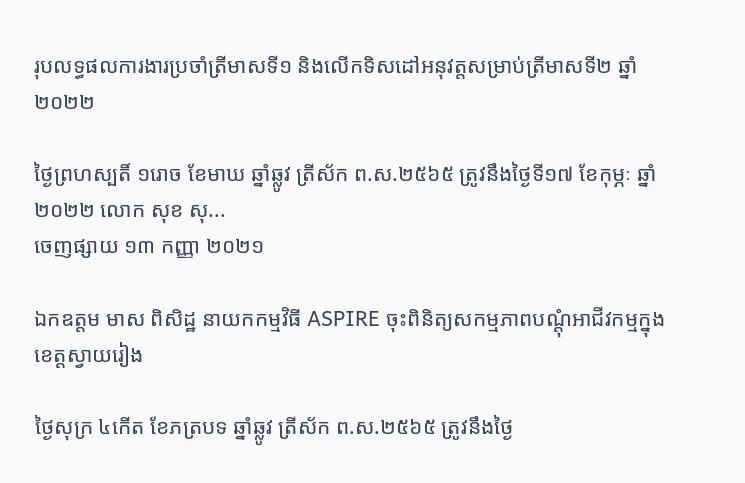រុបលទ្ធផលការងារប្រចាំត្រីមាសទី១ និងលើកទិសដៅអនុវត្តសម្រាប់ត្រីមាសទី២ ឆ្នាំ២០២២

ថ្ងៃព្រហស្បតិ៍ ១រោច ខែមាឃ ឆ្នាំឆ្លូវ ត្រីស័ក ព.ស.២៥៦៥ ត្រូវនឹងថ្ងៃទី១៧ ខែកុម្ភៈ ឆ្នាំ២០២២ លោក សុខ សុ...
ចេញផ្សាយ ១៣ កញ្ញា ២០២១

ឯកឧត្តម មាស ពិសិដ្ឋ នាយកកម្មវិធី ASPIRE ចុះពិនិត្យសកម្មភាពបណ្តុំអាជីវកម្មក្នុងខេត្តស្វាយរៀង

ថ្ងៃសុក្រ ៤កើត ខែភត្របទ ឆ្នាំឆ្លូវ ត្រីស័ក ព.ស.២៥៦៥ ត្រូវនឹងថ្ងៃ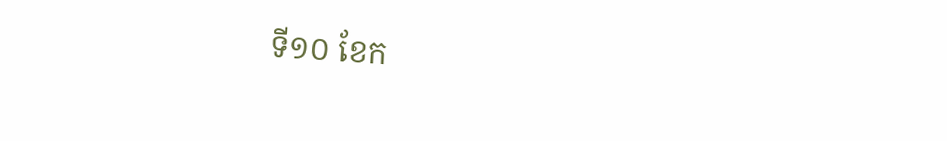ទី១០ ខែក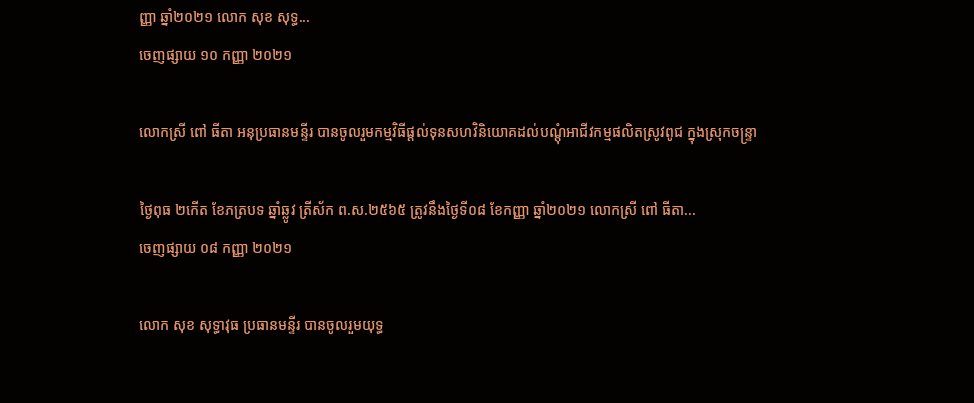ញ្ញា ឆ្នាំ២០២១ លោក សុខ សុទ្ធ...
ចេញផ្សាយ ១០ កញ្ញា ២០២១

លោកស្រី ពៅ ធីតា អនុប្រធានមន្ទីរ បានចូលរួមកម្មវិធីផ្តល់ទុនសហវិនិយោគដល់បណ្តុំអាជីវកម្មផលិតស្រូវពូជ ក្នុងស្រុកចន្ទ្រា

ថ្ងៃពុធ ២កើត ខែភត្របទ ឆ្នាំឆ្លូវ ត្រីស័ក ព.ស.២៥៦៥ ត្រូវនឹងថ្ងៃទី០៨ ខែកញ្ញា ឆ្នាំ២០២១ លោកស្រី ពៅ ធីតា...
ចេញផ្សាយ ០៨ កញ្ញា ២០២១

លោក សុខ សុទ្ធាវុធ ប្រធានមន្ទីរ បានចូលរួមយុទ្ធ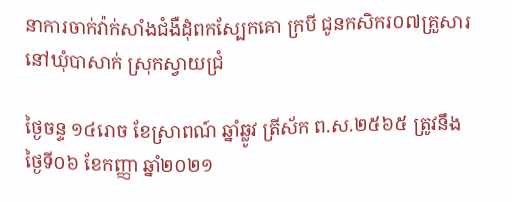នាការចាក់វ៉ាក់សាំងជំងឺដុំពកស្បែកគោ ក្របី ជូនកសិករ០៧គ្រួសារ នៅឃុំបាសាក់ ស្រុកស្វាយជ្រំ

ថ្ងៃចន្ទ ១៤រោច ខែស្រាពណ៍ ឆ្នាំឆ្លូវ ត្រីស័ក ព.ស.២៥៦៥ ត្រូវនឹងថ្ងៃទី០៦ ខែកញ្ញា ឆ្នាំ២០២១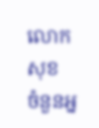លោក សុខ
ចំនួនអ្ន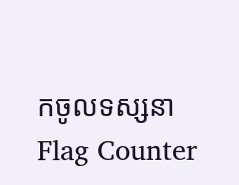កចូលទស្សនា
Flag Counter